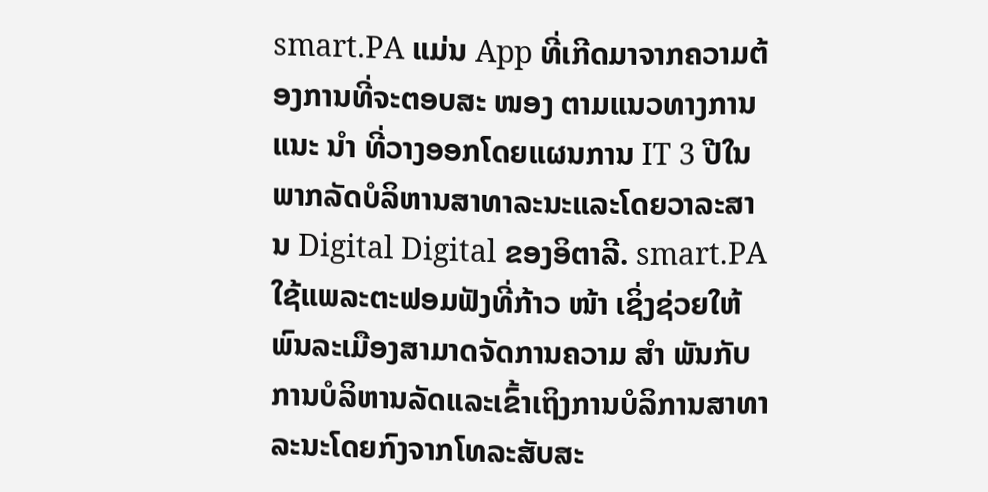smart.PA ແມ່ນ App ທີ່ເກີດມາຈາກຄວາມຕ້ອງການທີ່ຈະຕອບສະ ໜອງ ຕາມແນວທາງການແນະ ນຳ ທີ່ວາງອອກໂດຍແຜນການ IT 3 ປີໃນພາກລັດບໍລິຫານສາທາລະນະແລະໂດຍວາລະສານ Digital Digital ຂອງອິຕາລີ. smart.PA ໃຊ້ແພລະຕະຟອມຟັງທີ່ກ້າວ ໜ້າ ເຊິ່ງຊ່ວຍໃຫ້ພົນລະເມືອງສາມາດຈັດການຄວາມ ສຳ ພັນກັບການບໍລິຫານລັດແລະເຂົ້າເຖິງການບໍລິການສາທາລະນະໂດຍກົງຈາກໂທລະສັບສະ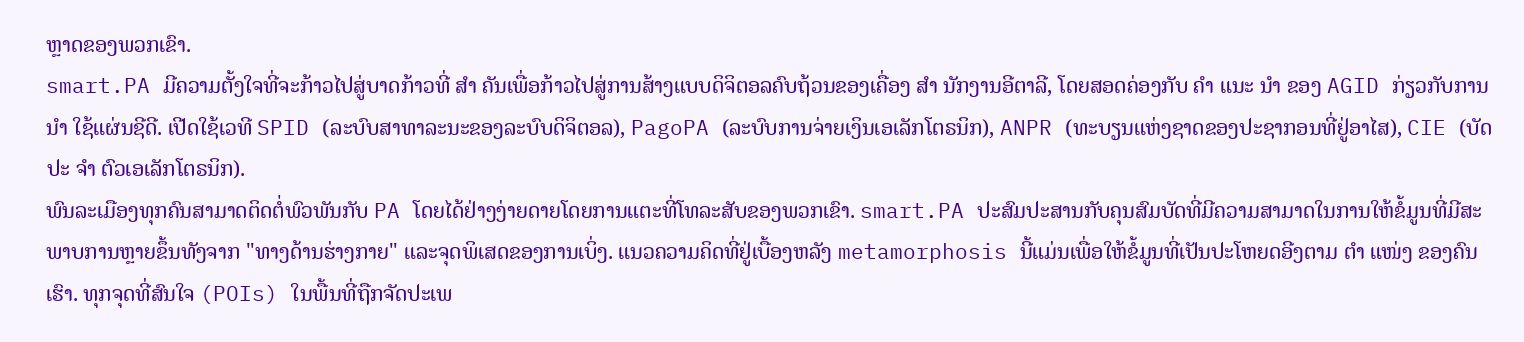ຫຼາດຂອງພວກເຂົາ.
smart.PA ມີຄວາມຕັ້ງໃຈທີ່ຈະກ້າວໄປສູ່ບາດກ້າວທີ່ ສຳ ຄັນເພື່ອກ້າວໄປສູ່ການສ້າງແບບດິຈິຕອລຄົບຖ້ວນຂອງເຄື່ອງ ສຳ ນັກງານອີຕາລີ, ໂດຍສອດຄ່ອງກັບ ຄຳ ແນະ ນຳ ຂອງ AGID ກ່ຽວກັບການ ນຳ ໃຊ້ແຜ່ນຊີດີ. ເປີດໃຊ້ເວທີ SPID (ລະບົບສາທາລະນະຂອງລະບົບດິຈິຕອລ), PagoPA (ລະບົບການຈ່າຍເງິນເອເລັກໂຕຣນິກ), ANPR (ທະບຽນແຫ່ງຊາດຂອງປະຊາກອນທີ່ຢູ່ອາໄສ), CIE (ບັດປະ ຈຳ ຕົວເອເລັກໂຕຣນິກ).
ພົນລະເມືອງທຸກຄົນສາມາດຕິດຕໍ່ພົວພັນກັບ PA ໂດຍໄດ້ຢ່າງງ່າຍດາຍໂດຍການແຕະທີ່ໂທລະສັບຂອງພວກເຂົາ. smart.PA ປະສົມປະສານກັບຄຸນສົມບັດທີ່ມີຄວາມສາມາດໃນການໃຫ້ຂໍ້ມູນທີ່ມີສະພາບການຫຼາຍຂຶ້ນທັງຈາກ "ທາງດ້ານຮ່າງກາຍ" ແລະຈຸດພິເສດຂອງການເບິ່ງ. ແນວຄວາມຄິດທີ່ຢູ່ເບື້ອງຫລັງ metamorphosis ນີ້ແມ່ນເພື່ອໃຫ້ຂໍ້ມູນທີ່ເປັນປະໂຫຍດອີງຕາມ ຕຳ ແໜ່ງ ຂອງຄົນເຮົາ. ທຸກຈຸດທີ່ສົນໃຈ (POIs) ໃນພື້ນທີ່ຖືກຈັດປະເພ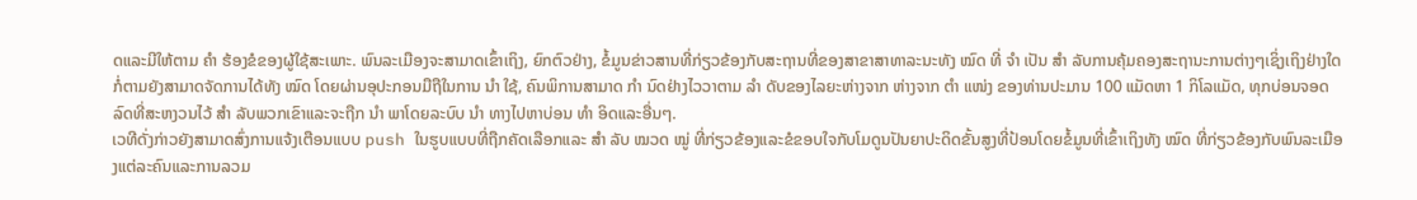ດແລະມີໃຫ້ຕາມ ຄຳ ຮ້ອງຂໍຂອງຜູ້ໃຊ້ສະເພາະ. ພົນລະເມືອງຈະສາມາດເຂົ້າເຖິງ, ຍົກຕົວຢ່າງ, ຂໍ້ມູນຂ່າວສານທີ່ກ່ຽວຂ້ອງກັບສະຖານທີ່ຂອງສາຂາສາທາລະນະທັງ ໝົດ ທີ່ ຈຳ ເປັນ ສຳ ລັບການຄຸ້ມຄອງສະຖານະການຕ່າງໆເຊິ່ງເຖິງຢ່າງໃດກໍ່ຕາມຍັງສາມາດຈັດການໄດ້ທັງ ໝົດ ໂດຍຜ່ານອຸປະກອນມືຖືໃນການ ນຳ ໃຊ້, ຄົນພິການສາມາດ ກຳ ນົດຢ່າງໄວວາຕາມ ລຳ ດັບຂອງໄລຍະຫ່າງຈາກ ຫ່າງຈາກ ຕຳ ແໜ່ງ ຂອງທ່ານປະມານ 100 ແມັດຫາ 1 ກິໂລແມັດ, ທຸກບ່ອນຈອດລົດທີ່ສະຫງວນໄວ້ ສຳ ລັບພວກເຂົາແລະຈະຖືກ ນຳ ພາໂດຍລະບົບ ນຳ ທາງໄປຫາບ່ອນ ທຳ ອິດແລະອື່ນໆ.
ເວທີດັ່ງກ່າວຍັງສາມາດສົ່ງການແຈ້ງເຕືອນແບບ push ໃນຮູບແບບທີ່ຖືກຄັດເລືອກແລະ ສຳ ລັບ ໝວດ ໝູ່ ທີ່ກ່ຽວຂ້ອງແລະຂໍຂອບໃຈກັບໂມດູນປັນຍາປະດິດຂັ້ນສູງທີ່ປ້ອນໂດຍຂໍ້ມູນທີ່ເຂົ້າເຖິງທັງ ໝົດ ທີ່ກ່ຽວຂ້ອງກັບພົນລະເມືອງແຕ່ລະຄົນແລະການລວມ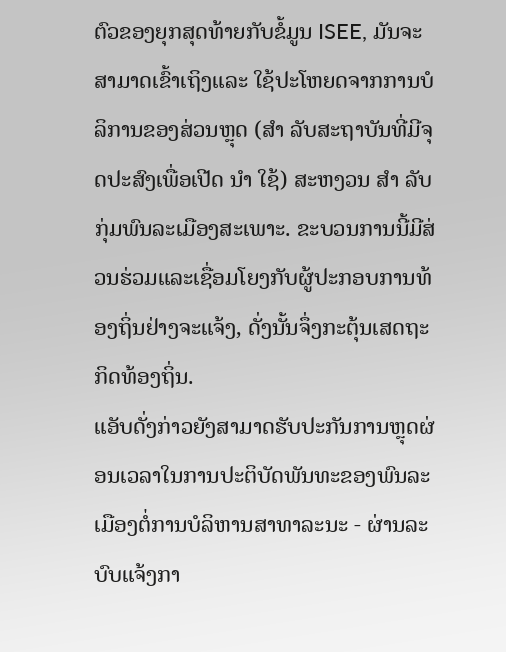ຕົວຂອງຍຸກສຸດທ້າຍກັບຂໍ້ມູນ ISEE, ມັນຈະສາມາດເຂົ້າເຖິງແລະ ໃຊ້ປະໂຫຍດຈາກການບໍລິການຂອງສ່ວນຫຼຸດ (ສຳ ລັບສະຖາບັນທີ່ມີຈຸດປະສົງເພື່ອເປີດ ນຳ ໃຊ້) ສະຫງວນ ສຳ ລັບກຸ່ມພົນລະເມືອງສະເພາະ. ຂະບວນການນີ້ມີສ່ວນຮ່ວມແລະເຊື່ອມໂຍງກັບຜູ້ປະກອບການທ້ອງຖິ່ນຢ່າງຈະແຈ້ງ, ດັ່ງນັ້ນຈຶ່ງກະຕຸ້ນເສດຖະກິດທ້ອງຖິ່ນ.
ແອັບດັ່ງກ່າວຍັງສາມາດຮັບປະກັນການຫຼຸດຜ່ອນເວລາໃນການປະຕິບັດພັນທະຂອງພົນລະເມືອງຕໍ່ການບໍລິຫານສາທາລະນະ - ຜ່ານລະບົບແຈ້ງກາ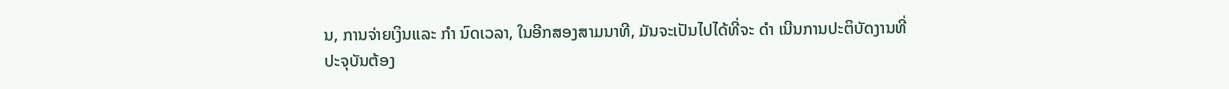ນ, ການຈ່າຍເງິນແລະ ກຳ ນົດເວລາ, ໃນອີກສອງສາມນາທີ, ມັນຈະເປັນໄປໄດ້ທີ່ຈະ ດຳ ເນີນການປະຕິບັດງານທີ່ປະຈຸບັນຕ້ອງ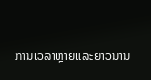ການເວລາຫຼາຍແລະຍາວນານ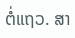ຕໍ່ແຖວ. ສາ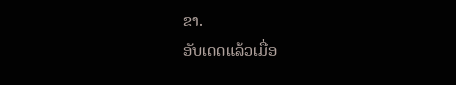ຂາ.
ອັບເດດແລ້ວເມື່ອ